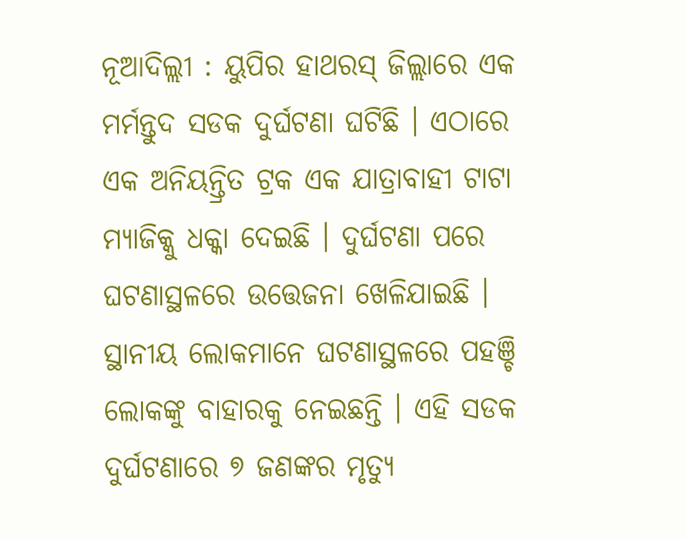ନୂଆଦିଲ୍ଲୀ : ୟୁପିର ହାଥରସ୍ ଜିଲ୍ଲାରେ ଏକ ମର୍ମନ୍ତୁଦ ସଡକ ଦୁର୍ଘଟଣା ଘଟିଛି । ଏଠାରେ ଏକ ଅନିୟନ୍ତ୍ରିତ ଟ୍ରକ ଏକ ଯାତ୍ରାବାହୀ ଟାଟା ମ୍ୟାଜିକ୍କୁ ଧକ୍କା ଦେଇଛି । ଦୁର୍ଘଟଣା ପରେ ଘଟଣାସ୍ଥଳରେ ଉତ୍ତେଜନା ଖେଳିଯାଇଛି । ସ୍ଥାନୀୟ ଲୋକମାନେ ଘଟଣାସ୍ଥଳରେ ପହଞ୍ଚି ଲୋକଙ୍କୁ ବାହାରକୁ ନେଇଛନ୍ତି । ଏହି ସଡକ ଦୁର୍ଘଟଣାରେ ୭ ଜଣଙ୍କର ମୃତ୍ୟୁ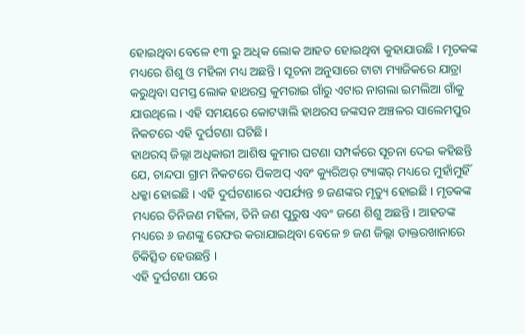ହୋଇଥିବା ବେଳେ ୧୩ ରୁ ଅଧିକ ଲୋକ ଆହତ ହୋଇଥିବା କୁହାଯାଉଛି । ମୃତକଙ୍କ ମଧ୍ୟରେ ଶିଶୁ ଓ ମହିଳା ମଧ୍ୟ ଅଛନ୍ତି । ସୂଚନା ଅନୁସାରେ ଟାଟା ମ୍ୟାଜିକରେ ଯାତ୍ରା କରୁଥିବା ସମସ୍ତ ଲୋକ ହାଥରସ୍ର କୁମରାଇ ଗାଁରୁ ଏଟାର ନାଗଲା ଇମଲିଆ ଗାଁକୁ ଯାଉଥିଲେ । ଏହି ସମୟରେ କୋଟୱାଲି ହାଥରସ ଜଙ୍କସନ ଅଞ୍ଚଳର ସାଲେମପୁର ନିକଟରେ ଏହି ଦୁର୍ଘଟଣା ଘଟିଛି।
ହାଥରସ୍ ଜିଲ୍ଲା ଅଧିକାରୀ ଆଶିଷ କୁମାର ଘଟଣା ସମ୍ପର୍କରେ ସୂଚନା ଦେଇ କହିଛନ୍ତି ଯେ, ଚାନ୍ଦପା ଗ୍ରାମ ନିକଟରେ ପିକଅପ୍ ଏବଂ କ୍ୟୁରିଅର୍ ଟ୍ୟାଙ୍କର୍ ମଧ୍ୟରେ ମୁହାଁମୁହିଁ ଧକ୍କା ହୋଇଛି । ଏହି ଦୁର୍ଘଟଣାରେ ଏପର୍ଯ୍ୟନ୍ତ ୭ ଜଣଙ୍କର ମୃତ୍ୟୁ ହୋଇଛି । ମୃତକଙ୍କ ମଧ୍ୟରେ ତିନିଜଣ ମହିଳା, ତିନି ଜଣ ପୁରୁଷ ଏବଂ ଜଣେ ଶିଶୁ ଅଛନ୍ତି । ଆହତଙ୍କ ମଧ୍ୟରେ ୬ ଜଣଙ୍କୁ ରେଫର କରାଯାଇଥିବା ବେଳେ ୭ ଜଣ ଜିଲ୍ଲା ଡାକ୍ତରଖାନାରେ ଚିକିତ୍ସିତ ହେଉଛନ୍ତି ।
ଏହି ଦୁର୍ଘଟଣା ପରେ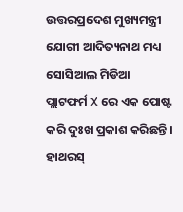ଉତ୍ତରପ୍ରଦେଶ ମୁଖ୍ୟମନ୍ତ୍ରୀ ଯୋଗୀ ଆଦିତ୍ୟନାଥ ମଧ୍ୟ ସୋସିଆଲ ମିଡିଆ ପ୍ଲାଟଫର୍ମ X ରେ ଏକ ପୋଷ୍ଟ କରି ଦୁଃଖ ପ୍ରକାଶ କରିଛନ୍ତି। ହାଥରସ୍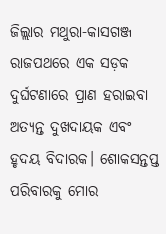ଜିଲ୍ଲାର ମଥୁରା-କାସଗଞ୍ଜ ରାଜପଥରେ ଏକ ସଡ଼କ ଦୁର୍ଘଟଣାରେ ପ୍ରାଣ ହରାଇବା ଅତ୍ୟନ୍ତ ଦୁଖଦାୟକ ଏବଂ ହୃଦୟ ବିଦାରକ। ଶୋକସନ୍ତପ୍ତ ପରିବାରକୁ ମୋର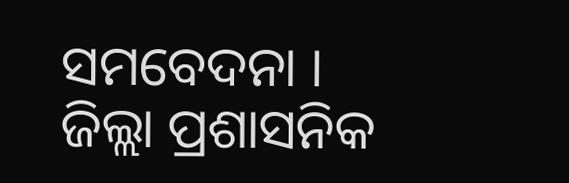ସମବେଦନା । ଜିଲ୍ଲା ପ୍ରଶାସନିକ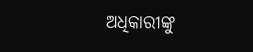ଅଧିକାରୀଙ୍କୁ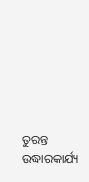ତୁରନ୍ତ ଉଦ୍ଧାରକାର୍ଯ୍ୟ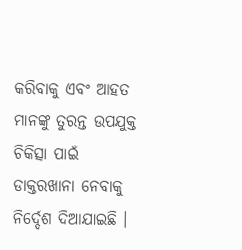କରିବାକୁ ଏବଂ ଆହତ ମାନଙ୍କୁ ତୁରନ୍ତ ଉପଯୁକ୍ତ ଚିକିତ୍ସା ପାଇଁ ଡାକ୍ତରଖାନା ନେବାକୁ ନିର୍ଦ୍ଦେଶ ଦିଆଯାଇଛି ।